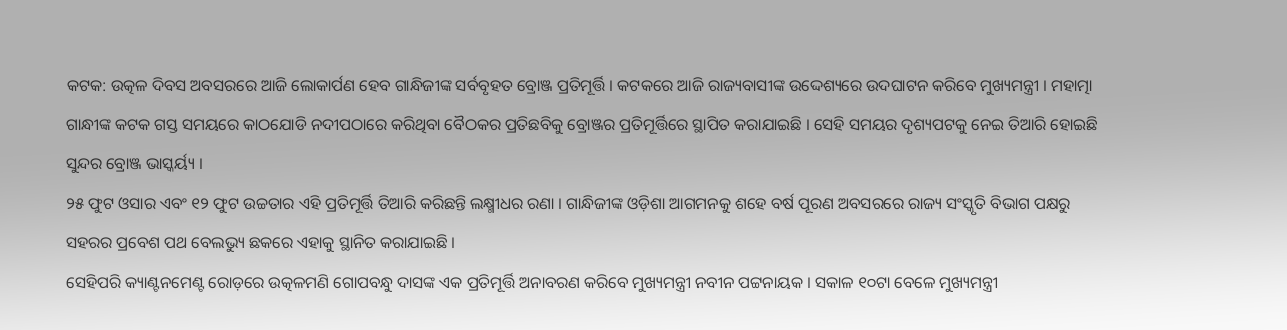କଟକ: ଉତ୍କଳ ଦିବସ ଅବସରରେ ଆଜି ଲୋକାର୍ପଣ ହେବ ଗାନ୍ଧିଜୀଙ୍କ ସର୍ବବୃହତ ବ୍ରୋଞ୍ଜ ପ୍ରତିମୂର୍ତ୍ତି । କଟକରେ ଆଜି ରାଜ୍ୟବାସୀଙ୍କ ଉଦ୍ଦେଶ୍ୟରେ ଉଦଘାଟନ କରିବେ ମୁଖ୍ୟମନ୍ତ୍ରୀ । ମହାତ୍ମା ଗାନ୍ଧୀଙ୍କ କଟକ ଗସ୍ତ ସମୟରେ କାଠଯୋଡି ନଦୀପଠାରେ କରିଥିବା ବୈଠକର ପ୍ରତିଛବିକୁ ବ୍ରୋଞ୍ଜର ପ୍ରତିମୂର୍ତ୍ତିରେ ସ୍ଥାପିତ କରାଯାଇଛି । ସେହି ସମୟର ଦୃଶ୍ୟପଟକୁ ନେଇ ତିଆରି ହୋଇଛି ସୁନ୍ଦର ବ୍ରୋଞ୍ଜ ଭାସ୍କର୍ୟ୍ୟ ।
୨୫ ଫୁଟ ଓସାର ଏବଂ ୧୨ ଫୁଟ ଉଚ୍ଚତାର ଏହି ପ୍ରତିମୂର୍ତ୍ତି ତିଆରି କରିଛନ୍ତି ଲକ୍ଷ୍ମୀଧର ରଣା । ଗାନ୍ଧିଜୀଙ୍କ ଓଡ଼ିଶା ଆଗମନକୁ ଶହେ ବର୍ଷ ପୂରଣ ଅବସରରେ ରାଜ୍ୟ ସଂସ୍କୃତି ବିଭାଗ ପକ୍ଷରୁ ସହରର ପ୍ରବେଶ ପଥ ବେଲଭ୍ୟୁ ଛକରେ ଏହାକୁ ସ୍ଥାନିତ କରାଯାଇଛି ।
ସେହିପରି କ୍ୟାଣ୍ଟନମେଣ୍ଟ ରୋଡ଼ରେ ଉତ୍କଳମଣି ଗୋପବନ୍ଧୁ ଦାସଙ୍କ ଏକ ପ୍ରତିମୂର୍ତ୍ତି ଅନାବରଣ କରିବେ ମୁଖ୍ୟମନ୍ତ୍ରୀ ନବୀନ ପଟ୍ଟନାୟକ । ସକାଳ ୧୦ଟା ବେଳେ ମୁଖ୍ୟମନ୍ତ୍ରୀ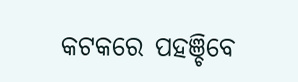କଟକରେ ପହଞ୍ଚିବେ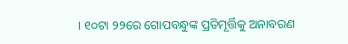। ୧୦ଟା ୨୨ରେ ଗୋପବନ୍ଧୁଙ୍କ ପ୍ରତିମୂର୍ତ୍ତିକୁ ଅନାବରଣ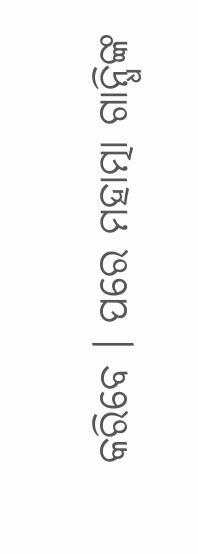କରିବେ । ପରେ ମହାତ୍ମା ଗାନ୍ଧିଙ୍କ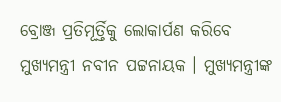ବ୍ରୋଞ୍ଜ ପ୍ରତିମୂର୍ତ୍ତିକୁ ଲୋକାର୍ପଣ କରିବେ ମୁଖ୍ୟମନ୍ତ୍ରୀ ନବୀନ ପଟ୍ଟନାୟକ । ମୁଖ୍ୟମନ୍ତ୍ରୀଙ୍କ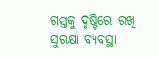ଗସ୍ତକୁ ଦୃଷ୍ଟିରେ ରଖି ସୁରକ୍ଷା ବ୍ୟବସ୍ଥା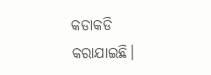କଡାକଡି କରାଯାଇଛି।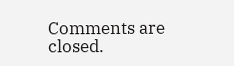Comments are closed.